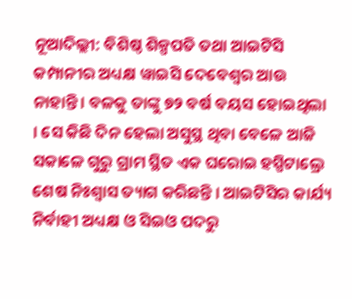ନୂଆଦିଲ୍ଲୀ: ବିଶିଷ୍ଠ ଶିଳ୍ପପତି ତଥା ଆଇଟିସି କମ୍ପାନୀର ଅଧ୍ୟକ୍ଷ ୱାଇସି ଦେବେଶ୍ୱର ଆଉ ନାହାନ୍ତି । ବଳକୁ ତାଙ୍କୁ ୭୨ ବର୍ଷ ବୟସ ହୋଇଥିଲା । ସେ କିଛି ଦିନ ହେଲା ଅସୁସ୍ଥ ଥିବା ବେଳେ ଆଜି ସକାଳେ ଗୁରୁ ଗ୍ରାମ ସ୍ଥିତ ଏକ ଘରୋଇ ହସ୍ପିଟାଲ୍ରେ ଶେଷ ନିଃଶ୍ୱାସ ତ୍ୟାଗ କରିଛନ୍ତି । ଆଇଟିସିର କାର୍ଯ୍ୟ ନିର୍ବାହୀ ଅଧ୍ୟକ୍ଷ ଓ ସିଇଓ ପଦରୁ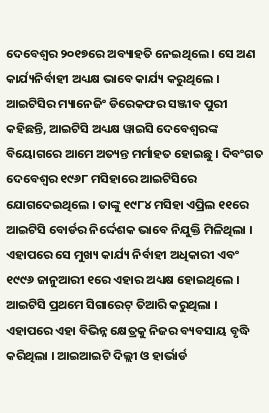ଦେବେଶ୍ୱର ୨୦୧୭ରେ ଅବ୍ୟାହତି ନେଇଥିଲେ । ସେ ଅଣ କାର୍ଯ୍ୟନିର୍ବାହୀ ଅଧ୍ୟକ୍ଷ ଭାବେ କାର୍ଯ୍ୟ କରୁଥିଲେ । ଆଇଟିସିର ମ୍ୟାନେଜିଂ ଡିରେକଫର ସଞ୍ଜୀବ ପୁରୀ କହିଛନ୍ତି, ଆଇଟିସି ଅଧ୍ୟକ୍ଷ ୱାଇସି ଦେବେଶ୍ୱରଙ୍କ ବିୟୋଗରେ ଆମେ ଅତ୍ୟନ୍ତ ମର୍ମାହତ ହୋଇଛୁ । ଦିବଂଗତ ଦେବେଶ୍ୱର ୧୯୬୮ ମସିହାରେ ଆଇଟିସିରେ ଯୋଗଦେଇଥିଲେ । ତାଙ୍କୁ ୧୯୮୪ ମସିହା ଏପ୍ରିଲ ୧୧ରେ ଆଇଟିସି ବୋର୍ଡର ନିର୍ଦ୍ଦେଶକ ଭାବେ ନିଯୁକ୍ତି ମିଳିଥିଲା । ଏହାପରେ ସେ ମୁଖ୍ୟ କାର୍ଯ୍ୟ ନିର୍ବାହୀ ଅଧିକାରୀ ଏବଂ ୧୯୯୬ ଜାନୁଆରୀ ୧ରେ ଏହାର ଅଧ୍ୟକ୍ଷ ହୋଇଥିଲେ । ଆଇଟିସି ପ୍ରଥମେ ସିଗାରେଟ୍ ତିଆରି କରୁଥିଲା । ଏହାପରେ ଏହା ବିଭିନ୍ନ କ୍ଷେତ୍ରକୁ ନିଜର ବ୍ୟବସାୟ ବୃଦ୍ଧି କରିଥିଲା । ଆଇଆଇଟି ଦିଲ୍ଲୀ ଓ ହାର୍ଭାର୍ଡ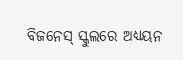ବିଜନେସ୍ ସ୍କୁଲରେ ଅଧ୍ୟୟନ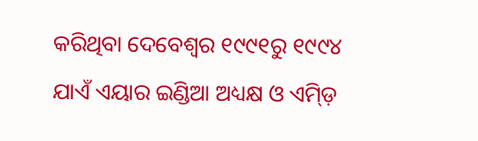କରିଥିବା ଦେବେଶ୍ୱର ୧୯୯୧ରୁ ୧୯୯୪ ଯାଏଁ ଏୟାର ଇଣ୍ଡିଆ ଅଧ୍ୟକ୍ଷ ଓ ଏମ୍ଡ଼ି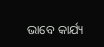ଭାବେ କାର୍ଯ୍ୟ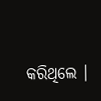କରିଥିଲେ ।